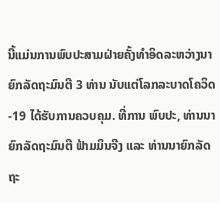ນີ້ແມ່ນການພົບປະສາມຝ່າຍຄັ້ງທຳອິດລະຫວ່າງນາຍົກລັດຖະມົນຕີ 3 ທ່ານ ນັບແຕ່ໂລກລະບາດໂຄວິດ-19 ໄດ້ຮັບການຄວບຄຸມ. ທີ່ການ ພົບປະ, ທ່ານນາຍົກລັດຖະມົນຕີ ຟ້າມມິນຈີງ ແລະ ທ່ານນາຍົກລັດຖະ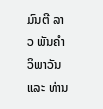ມົນຕີ ລາວ ພັນຄຳ ວິພາວັນ ແລະ ທ່ານ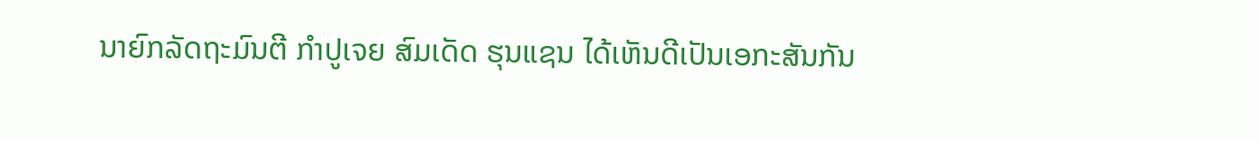ນາຍົກລັດຖະມົນຕີ ກຳປູເຈຍ ສົມເດັດ ຮຸນແຊນ ໄດ້ເຫັນດີເປັນເອກະສັນກັນ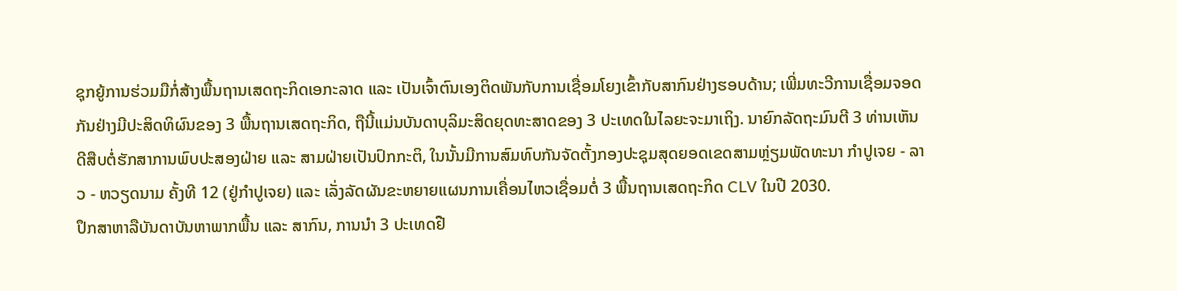ຊຸກຍູ້ການຮ່ວມມືກໍ່ສ້າງພື້ນຖານເສດຖະກິດເອກະລາດ ແລະ ເປັນເຈົ້າຕົນເອງຕິດພັນກັບການເຊື່ອມໂຍງເຂົ້າກັບສາກົນຢ່າງຮອບດ້ານ; ເພີ່ມທະວີການເຊື່ອມຈອດກັນຢ່າງມີປະສິດທິຜົນຂອງ 3 ພື້ນຖານເສດຖະກິດ, ຖືນີ້ແມ່ນບັນດາບຸລິມະສິດຍຸດທະສາດຂອງ 3 ປະເທດໃນໄລຍະຈະມາເຖິງ. ນາຍົກລັດຖະມົນຕີ 3 ທ່ານເຫັນດີສືບຕໍ່ຮັກສາການພົບປະສອງຝ່າຍ ແລະ ສາມຝ່າຍເປັນປົກກະຕິ, ໃນນັ້ນມີການສົມທົບກັນຈັດຕັ້ງກອງປະຊຸມສຸດຍອດເຂດສາມຫຼ່ຽມພັດທະນາ ກຳປູເຈຍ - ລາວ - ຫວຽດນາມ ຄັ້ງທີ 12 (ຢູ່ກຳປູເຈຍ) ແລະ ເລັ່ງລັດຜັນຂະຫຍາຍແຜນການເຄື່ອນໄຫວເຊື່ອມຕໍ່ 3 ພື້ນຖານເສດຖະກິດ CLV ໃນປີ 2030.
ປຶກສາຫາລືບັນດາບັນຫາພາກພື້ນ ແລະ ສາກົນ, ການນຳ 3 ປະເທດຢື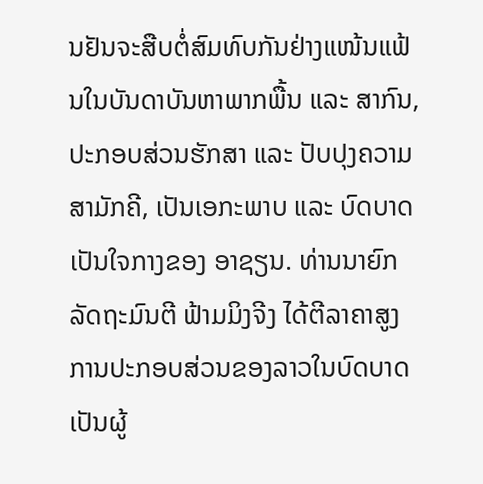ນຢັນຈະສືບຕໍ່ສົມທົບກັນຢ່າງແໜ້ນແຟ້ນໃນບັນດາບັນຫາພາກພື້ນ ແລະ ສາກົນ, ປະກອບສ່ວນຮັກສາ ແລະ ປັບປຸງຄວາມສາມັກຄີ, ເປັນເອກະພາບ ແລະ ບົດບາດເປັນໃຈກາງຂອງ ອາຊຽນ. ທ່ານນາຍົກລັດຖະມົນຕີ ຟ້າມມິງຈີງ ໄດ້ຕີລາຄາສູງການປະກອບສ່ວນຂອງລາວໃນບົດບາດເປັນຜູ້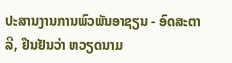ປະສານງານການພົວພັນອາຊຽນ - ອົດສະຕາລີ, ຢືນຢັນວ່າ ຫວຽດນາມ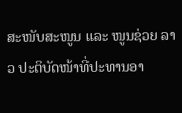ສະໜັບສະໜູນ ແລະ ໜູນຊ່ວຍ ລາວ ປະຕິບັດໜ້າທີ່ປະທານອາ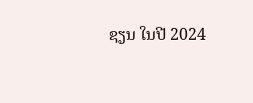ຊຽນ ໃນປີ 2024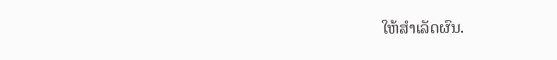ໃຫ້ສຳເລັດຜົນ.